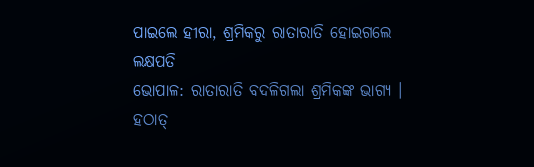ପାଇଲେ ହୀରା, ଶ୍ରମିକରୁ ରାତାରାତି ହୋଇଗଲେ ଲକ୍ଷପତି
ଭୋପାଳ: ରାତାରାତି ବଦଳିଗଲା ଶ୍ରମିକଙ୍କ ଭାଗ୍ୟ । ହଠାତ୍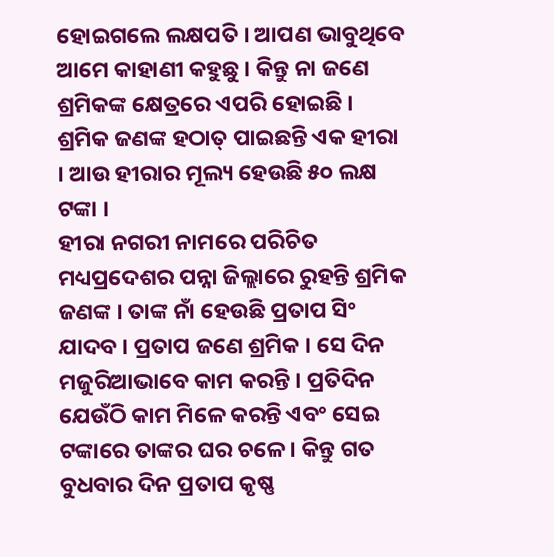ହୋଇଗଲେ ଲକ୍ଷପତି । ଆପଣ ଭାବୁଥିବେ ଆମେ କାହାଣୀ କହୁଛୁ । କିନ୍ତୁ ନା ଜଣେ ଶ୍ରମିକଙ୍କ କ୍ଷେତ୍ରରେ ଏପରି ହୋଇଛି । ଶ୍ରମିକ ଜଣଙ୍କ ହଠାତ୍ ପାଇଛନ୍ତି ଏକ ହୀରା । ଆଉ ହୀରାର ମୂଲ୍ୟ ହେଉଛି ୫୦ ଲକ୍ଷ ଟଙ୍କା ।
ହୀରା ନଗରୀ ନାମରେ ପରିଚିତ ମଧ୍ୟପ୍ରଦେଶର ପନ୍ନା ଜିଲ୍ଲାରେ ରୁହନ୍ତି ଶ୍ରମିକ ଜଣଙ୍କ । ତାଙ୍କ ନାଁ ହେଉଛି ପ୍ରତାପ ସିଂ ଯାଦବ । ପ୍ରତାପ ଜଣେ ଶ୍ରମିକ । ସେ ଦିନ ମଜୁରିଆଭାବେ କାମ କରନ୍ତି । ପ୍ରତିଦିନ ଯେଉଁଠି କାମ ମିଳେ କରନ୍ତି ଏବଂ ସେଇ ଟଙ୍କାରେ ତାଙ୍କର ଘର ଚଳେ । କିନ୍ତୁ ଗତ ବୁଧବାର ଦିନ ପ୍ରତାପ କୃଷ୍ଣ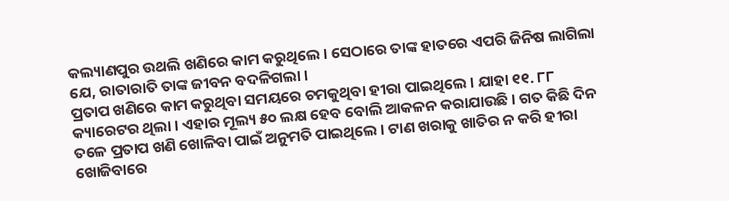କଲ୍ୟାଣପୁର ଉଥଲି ଖଣିରେ କାମ କରୁଥିଲେ । ସେଠାରେ ତାଙ୍କ ହାତରେ ଏପରି ଜିନିଷ ଲାଗିଲା ଯେ, ରାତାରାତି ତାଙ୍କ ଜୀବନ ବଦଳିଗଲା ।
ପ୍ରତାପ ଖଣିରେ କାମ କରୁଥିବା ସମୟରେ ଚମକୁଥିବା ହୀରା ପାଇଥିଲେ । ଯାହା ୧୧. ୮୮ କ୍ୟାରେଟର ଥିଲା । ଏହାର ମୂଲ୍ୟ ୫୦ ଲକ୍ଷ ହେବ ବୋଲି ଆକଳନ କରାଯାଉଛି । ଗତ କିଛି ଦିନ ତଳେ ପ୍ରତାପ ଖଣି ଖୋଳିବା ପାଇଁ ଅନୁମତି ପାଇଥିଲେ । ଟାଣ ଖରାକୁ ଖାତିର ନ କରି ହୀରା ଖୋଜିବାରେ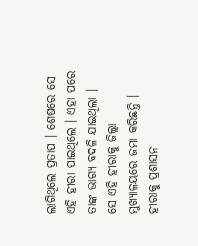ଲାଗିଥିଲେ ପ୍ରତାପ । ଶେଷରେ ସେ ଏହି ହୀରା ପାଇଥିଲେ । ଏହା ପରେ ତାଙ୍କ ଭାଗ୍ୟ ବଦଳି ଯାଇଥିଲା ।
ସେ ଏହି ହୀରାକୁ ଜିଲ୍ଲା ମୁଖ୍ୟାଳୟରେ ଜମା କରିଛନ୍ତି । ହୀରାକୁ ପ୍ରଶାସନ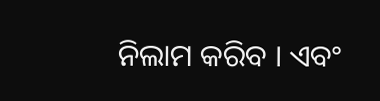ନିଲାମ କରିବ । ଏବଂ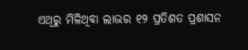ଏଥିରୁ ମିଳିଥିବା ଲାଭର ୧୨ ପ୍ରତିଶତ ପ୍ରଶାସନ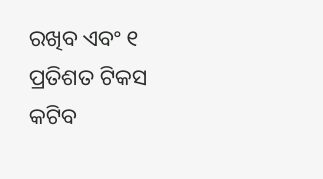ରଖିବ ଏବଂ ୧ ପ୍ରତିଶତ ଟିକସ କଟିବ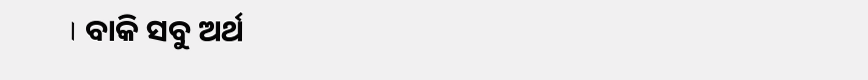। ବାକି ସବୁ ଅର୍ଥ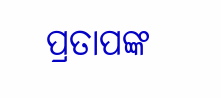ପ୍ରତାପଙ୍କ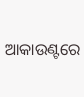ଆକାଉଣ୍ଟରେ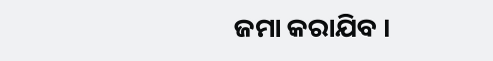ଜମା କରାଯିବ ।